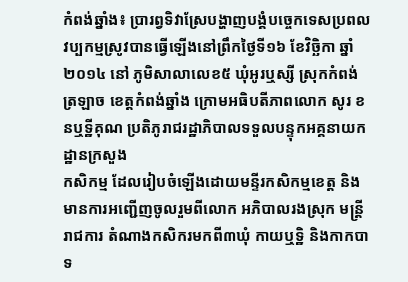កំពង់ឆ្នាំង៖ ប្រារព្វទិវាស្រែបង្ហាញបង្គំបច្ចេកទេសប្រពលវប្បកម្មស្រូវបានធ្វើឡើងនៅព្រឹកថ្ងៃទី១៦ ខែវិច្ឆិកា ឆ្នាំ២០១៤ នៅ ភូមិសាលាលេខ៥ ឃុំអូរឬស្សី ស្រុកកំពង់ត្រឡាច ខេត្តកំពង់ឆ្នាំង ក្រោមអធិបតីភាពលោក សូរ ខនឬទ្ឋីគុណ ប្រតិភូរាជរដ្ឋាភិបាលទទួលបន្ទុកអគ្គនាយកដ្ឋានក្រសួង
កសិកម្ម ដែលរៀបចំឡើងដោយមន្ទីរកសិកម្មខេត្ត និងមានការអញ្ជើញចូលរួមពីលោក អភិបាលរងស្រុក មន្ត្រីរាជការ តំណាងកសិករមកពី៣ឃុំ កាយឬទ្ឋិ និងកាកបាទ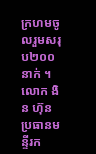ក្រហមចូលរួមសរុប២០០នាក់ ។
លោក ងិន ហ៊ុន ប្រធានមន្ទីរក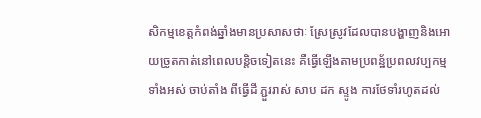សិកម្មខេត្តកំពង់ឆ្នាំងមានប្រសាសថាៈ ស្រែស្រូវដែលបានបង្ហាញនិងអោយច្រូតកាត់នៅពេលបន្តិចទៀតនេះ គឺធ្វើឡើងតាមប្រពន្ឋ័ប្រពលវប្បកម្មទាំងអស់ ចាប់តាំង ពីធ្វើដី ភ្ជួររាស់ សាប ដក ស្ទូង ការថែទាំរហូតដល់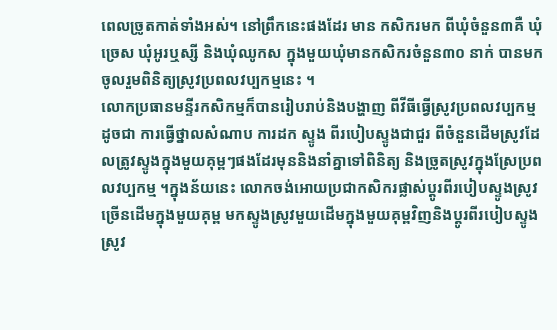ពេលច្រូតកាត់ទាំងអស់។ នៅព្រឹកនេះផងដែរ មាន កសិករមក ពីឃុំចំនួន៣គឺ ឃុំច្រេស ឃុំអូរឬស្សី និងឃុំឈូកស ក្នុងមួយឃុំមានកសិករចំនួន៣០ នាក់ បានមកចូលរួមពិនិត្យស្រូវប្រពលវប្បកម្មនេះ ។
លោកប្រធានមន្ទីរកសិកម្មក៏បានរៀបរាប់និងបង្ហាញ ពីវីធីធ្វើស្រូវប្រពលវប្បកម្ម ដូចជា ការធ្វើថ្នាលសំណាប ការដក ស្ទូង ពីរបៀបស្ទូងជាជួរ ពីចំនួនដើមស្រូវដែលត្រូវស្ទូងក្នុងមួយគុម្ពៗផងដែរមុននិងនាំគ្នាទៅពិនិត្យ និងច្រូតស្រូវក្នុងស្រែប្រពលវប្បកម្ម ។ក្នុងន័យនេះ លោកចង់អោយប្រជាកសិករផ្លាស់ប្តូរពីរបៀបស្ទូងស្រូវច្រើនដើមក្នុងមួយគុម្ព មកស្ទូងស្រូវមួយដើមក្នុងមួយគុម្ពវិញនិងប្តូរពីរបៀបស្ទូង ស្រូវ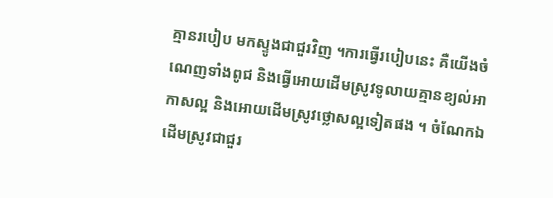គ្មានរបៀប មកស្ទូងជាជួរវិញ ។ការធ្វើរបៀបនេះ គឺយើងចំណេញទាំងពូជ និងធ្វើអោយដើមស្រូវទូលាយគ្មានខ្យល់អាកាសល្អ និងអោយដើមស្រូវថ្លោសល្អទៀតផង ។ ចំណែកឯដើមស្រូវជាជួរ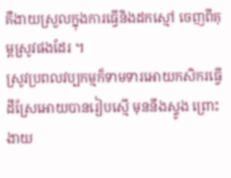គឺងាយស្រួលក្នុងការធ្វើនិងដកស្មៅ ចេញពីគុម្ពស្រូវផងដែរ ។
ស្រូវប្រពលវប្បកម្មក៏ទាមទារអោយកសិករធ្វើដីស្រែអោយបានរៀបស្មើ មុននឹងស្ទូង ព្រោះងាយ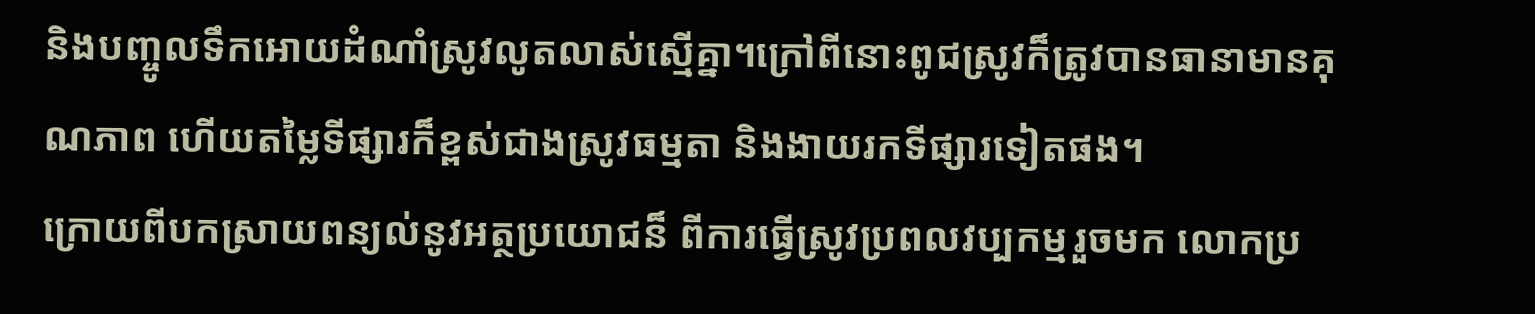និងបញ្ចូលទឹកអោយដំណាំស្រូវលូតលាស់ស្មើគ្នា។ក្រៅពីនោះពូជស្រូវក៏ត្រូវបានធានាមានគុណភាព ហើយតម្លៃទីផ្សារក៏ខ្ពស់ជាងស្រូវធម្មតា និងងាយរកទីផ្សារទៀតផង។
ក្រោយពីបកស្រាយពន្យល់នូវអត្ថប្រយោជន៏ ពីការធ្វើស្រូវប្រពលវប្បកម្មរួចមក លោកប្រ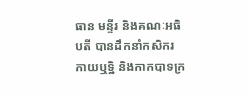ធាន មន្ទីរ និងគណៈអធិបតី បានដឹកនាំកសិករ កាយឬទ្ឋិ និងកាកបាទក្រ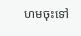ហមចុះទៅ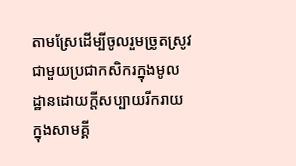តាមស្រែដើម្បីចូលរួមច្រូតស្រូវជាមួយប្រជាកសិករក្នុងមូលដ្ឋានដោយក្តីសប្បាយរីករាយក្នុងសាមគ្គី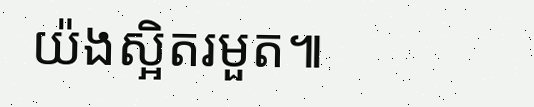យ៉ងស្អិតរមួត៕